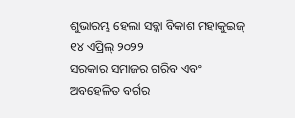ଶୁଭାରମ୍ଭ ହେଲା ସବ୍କା ବିକାଶ ମହାକୁଇଜ୍
୧୪ ଏପ୍ରିଲ୍ ୨୦୨୨
ସରକାର ସମାଜର ଗରିବ ଏବଂ ଅବହେଳିତ ବର୍ଗର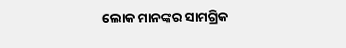ଲୋକ ମାନଙ୍କର ସାମଗ୍ରିକ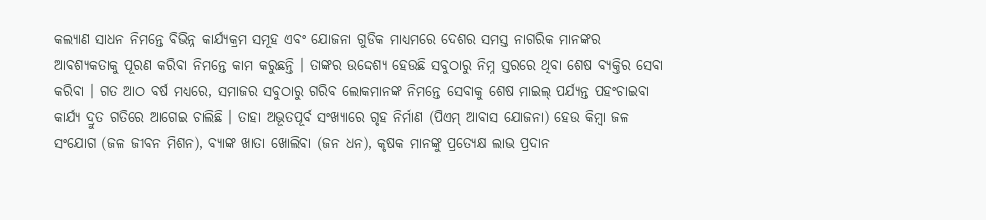କଲ୍ୟାଣ ସାଧନ ନିମନ୍ତେ ବିଭିନ୍ନ କାର୍ଯ୍ୟକ୍ରମ ସମୂହ ଏବଂ ଯୋଜନା ଗୁଡିକ ମାଧ୍ୟମରେ ଦେଶର ସମସ୍ତ ନାଗରିକ ମାନଙ୍କର ଆବଶ୍ୟକତାକୁ ପୂରଣ କରିବା ନିମନ୍ତେ କାମ କରୁଛନ୍ତି । ତାଙ୍କର ଉଦ୍ଦେଶ୍ୟ ହେଉଛି ସବୁଠାରୁ ନିମ୍ନ ସ୍ତରରେ ଥିବା ଶେଷ ବ୍ୟକ୍ତିର ସେବା କରିବା । ଗତ ଆଠ ବର୍ଷ ମଧ୍ୟରେ, ସମାଜର ସବୁଠାରୁ ଗରିବ ଲୋକମାନଙ୍କ ନିମନ୍ତେ ସେବାକୁ ଶେଷ ମାଇଲ୍ ପର୍ଯ୍ୟନ୍ତ ପହଂଚାଇବା କାର୍ଯ୍ୟ ଦ୍ରୁତ ଗତିରେ ଆଗେଇ ଚାଲିଛି । ତାହା ଅଭୂତପୂର୍ବ ସଂଖ୍ୟାରେ ଗୃହ ନିର୍ମାଣ (ପିଏମ୍ ଆବାସ ଯୋଜନା) ହେଉ କିମ୍ବା ଜଳ ସଂଯୋଗ (ଜଳ ଜୀବନ ମିଶନ), ବ୍ୟାଙ୍କ ଖାତା ଖୋଲିବା (ଜନ ଧନ), କୃଷକ ମାନଙ୍କୁ ପ୍ରତ୍ୟେକ୍ଷ ଲାଭ ପ୍ରଦାନ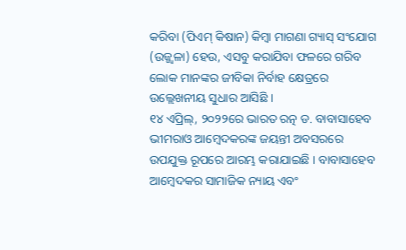କରିବା (ପିଏମ୍ କିଷାନ) କିମ୍ବା ମାଗଣା ଗ୍ୟାସ୍ ସଂଯୋଗ (ଉଜ୍ଜ୍ୱଳା) ହେଉ, ଏସବୁ କରାଯିବା ଫଳରେ ଗରିବ ଲୋକ ମାନଙ୍କର ଜୀବିକା ନିର୍ବାହ କ୍ଷେତ୍ରରେ ଉଲ୍ଲେଖନୀୟ ସୁଧାର ଆସିଛି ।
୧୪ ଏପ୍ରିଲ୍, ୨୦୨୨ରେ ଭାରତ ରତ୍ନ ଡ. ବାବାସାହେବ ଭୀମରାଓ ଆମ୍ବେଦକରଙ୍କ ଜୟନ୍ତୀ ଅବସରରେ ଉପଯୁକ୍ତ ରୂପରେ ଆରମ୍ଭ କରାଯାଇଛି । ବାବାସାହେବ ଆମ୍ବେଦକର ସାମାଜିକ ନ୍ୟାୟ ଏବଂ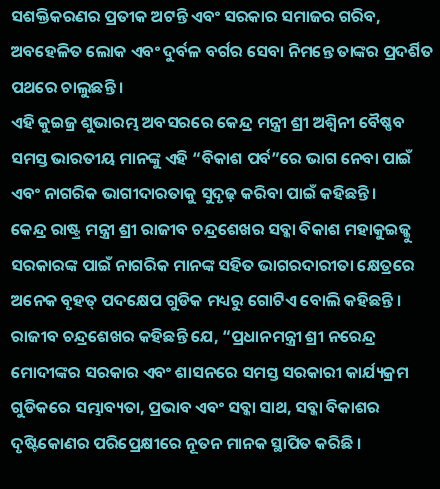ସଶକ୍ତିକରଣର ପ୍ରତୀକ ଅଟନ୍ତି ଏବଂ ସରକାର ସମାଜର ଗରିବ, ଅବହେଳିତ ଲୋକ ଏବଂ ଦୁର୍ବଳ ବର୍ଗର ସେବା ନିମନ୍ତେ ତାଙ୍କର ପ୍ରଦର୍ଶିତ ପଥରେ ଚାଲୁଛନ୍ତି ।
ଏହି କୁଇଜ୍ର ଶୁଭାରମ୍ଭ ଅବସରରେ କେନ୍ଦ୍ର ମନ୍ତ୍ରୀ ଶ୍ରୀ ଅଶ୍ୱିନୀ ବୈଷ୍ଣବ ସମସ୍ତ ଭାରତୀୟ ମାନଙ୍କୁ ଏହି “ବିକାଶ ପର୍ବ”ରେ ଭାଗ ନେବା ପାଇଁ ଏବଂ ନାଗରିକ ଭାଗୀଦାରତାକୁ ସୁଦୃଢ଼ କରିବା ପାଇଁ କହିଛନ୍ତି ।
କେନ୍ଦ୍ର ରାଷ୍ଟ୍ର ମନ୍ତ୍ରୀ ଶ୍ରୀ ରାଜୀବ ଚନ୍ଦ୍ରଶେଖର ସବ୍କା ବିକାଶ ମହାକୁଇଜ୍କୁ ସରକାରଙ୍କ ପାଇଁ ନାଗରିକ ମାନଙ୍କ ସହିତ ଭାଗରଦାରୀତା କ୍ଷେତ୍ରରେ ଅନେକ ବୃହତ୍ ପଦକ୍ଷେପ ଗୁଡିକ ମଧ୍ୟରୁ ଗୋଟିଏ ବୋଲି କହିଛନ୍ତି । ରାଜୀବ ଚନ୍ଦ୍ରଶେଖର କହିଛନ୍ତି ଯେ, “ପ୍ରଧାନମନ୍ତ୍ରୀ ଶ୍ରୀ ନରେନ୍ଦ୍ର ମୋଦୀଙ୍କର ସରକାର ଏବଂ ଶାସନରେ ସମସ୍ତ ସରକାରୀ କାର୍ଯ୍ୟକ୍ରମ ଗୁଡିକରେ ସମ୍ଭାବ୍ୟତା, ପ୍ରଭାବ ଏବଂ ସବ୍କା ସାଥ, ସବ୍କା ବିକାଶର ଦୃଷ୍ଟିକୋଣର ପରିପ୍ରେକ୍ଷୀରେ ନୂତନ ମାନକ ସ୍ଥାପିତ କରିଛି ।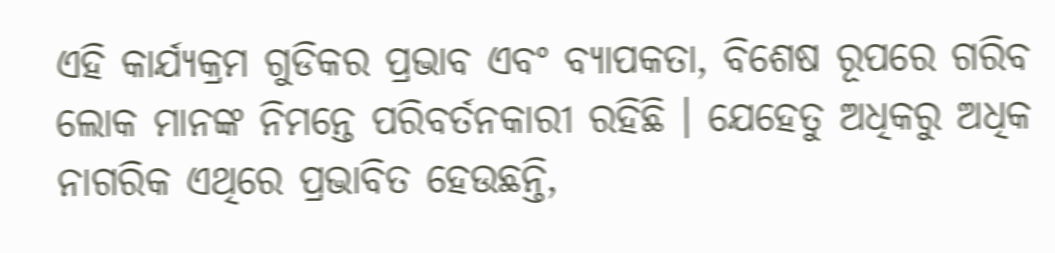ଏହି କାର୍ଯ୍ୟକ୍ରମ ଗୁଡିକର ପ୍ରଭାବ ଏବଂ ବ୍ୟାପକତା, ବିଶେଷ ରୂପରେ ଗରିବ ଲୋକ ମାନଙ୍କ ନିମନ୍ତେ ପରିବର୍ତନକାରୀ ରହିଛି । ଯେହେତୁ ଅଧିକରୁ ଅଧିକ ନାଗରିକ ଏଥିରେ ପ୍ରଭାବିତ ହେଉଛନ୍ତି,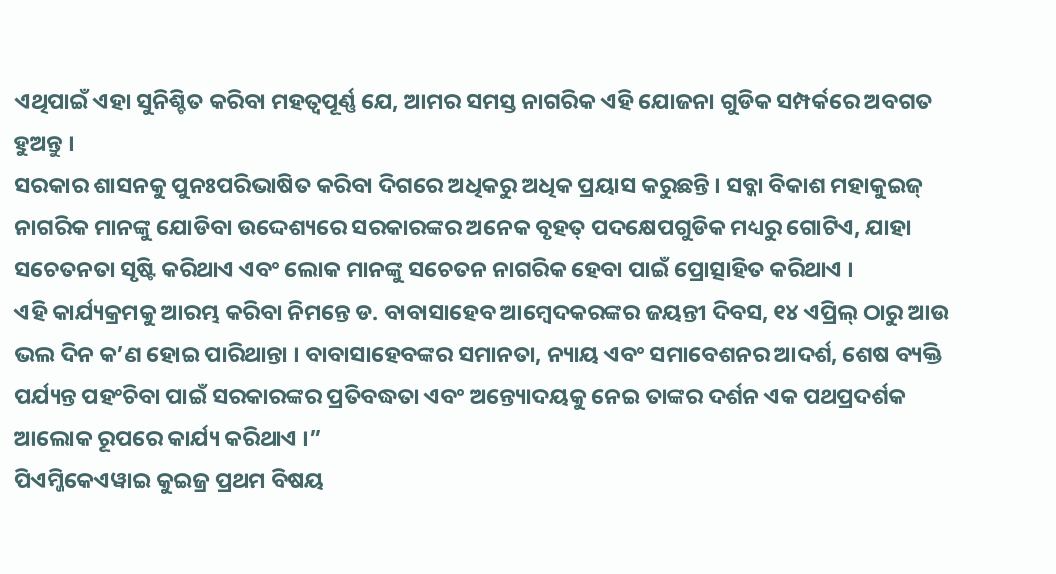ଏଥିପାଇଁ ଏହା ସୁନିଶ୍ଚିତ କରିବା ମହତ୍ୱପୂର୍ଣ୍ଣ ଯେ, ଆମର ସମସ୍ତ ନାଗରିକ ଏହି ଯୋଜନା ଗୁଡିକ ସମ୍ପର୍କରେ ଅବଗତ ହୁଅନ୍ତୁ ।
ସରକାର ଶାସନକୁ ପୁନଃପରିଭାଷିତ କରିବା ଦିଗରେ ଅଧିକରୁ ଅଧିକ ପ୍ରୟାସ କରୁଛନ୍ତି । ସବ୍କା ବିକାଶ ମହାକୁଇଜ୍ ନାଗରିକ ମାନଙ୍କୁ ଯୋଡିବା ଉଦ୍ଦେଶ୍ୟରେ ସରକାରଙ୍କର ଅନେକ ବୃହତ୍ ପଦକ୍ଷେପଗୁଡିକ ମଧ୍ୟରୁ ଗୋଟିଏ, ଯାହା ସଚେତନତା ସୃଷ୍ଟି କରିଥାଏ ଏବଂ ଲୋକ ମାନଙ୍କୁ ସଚେତନ ନାଗରିକ ହେବା ପାଇଁ ପ୍ରୋତ୍ସାହିତ କରିଥାଏ ।
ଏହି କାର୍ଯ୍ୟକ୍ରମକୁ ଆରମ୍ଭ କରିବା ନିମନ୍ତେ ଡ. ବାବାସାହେବ ଆମ୍ବେଦକରଙ୍କର ଜୟନ୍ତୀ ଦିବସ, ୧୪ ଏପ୍ରିଲ୍ ଠାରୁ ଆଉ ଭଲ ଦିନ କ’ଣ ହୋଇ ପାରିଥାନ୍ତା । ବାବାସାହେବଙ୍କର ସମାନତା, ନ୍ୟାୟ ଏବଂ ସମାବେଶନର ଆଦର୍ଶ, ଶେଷ ବ୍ୟକ୍ତି ପର୍ଯ୍ୟନ୍ତ ପହଂଚିବା ପାଇଁ ସରକାରଙ୍କର ପ୍ରତିବଦ୍ଧତା ଏବଂ ଅନ୍ତ୍ୟୋଦୟକୁ ନେଇ ତାଙ୍କର ଦର୍ଶନ ଏକ ପଥପ୍ରଦର୍ଶକ ଆଲୋକ ରୂପରେ କାର୍ଯ୍ୟ କରିଥାଏ ।”
ପିଏମ୍ଜିକେଏୱାଇ କୁଇଜ୍ର ପ୍ରଥମ ବିଷୟ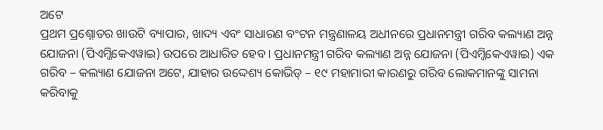ଅଟେ
ପ୍ରଥମ ପ୍ରଶ୍ନୋତର ଖାଉଟି ବ୍ୟାପାର, ଖାଦ୍ୟ ଏବଂ ସାଧାରଣ ବଂଟନ ମନ୍ତ୍ରଣାଳୟ ଅଧୀନରେ ପ୍ରଧାନମନ୍ତ୍ରୀ ଗରିବ କଲ୍ୟାଣ ଅନ୍ନ ଯୋଜନା (ପିଏମ୍ଜିକେଏୱାଇ) ଉପରେ ଆଧାରିତ ହେବ । ପ୍ରଧାନମନ୍ତ୍ରୀ ଗରିବ କଲ୍ୟାଣ ଅନ୍ନ ଯୋଜନା (ପିଏମ୍ଜିକେଏୱାଇ) ଏକ ଗରିବ – କଲ୍ୟାଣ ଯୋଜନା ଅଟେ, ଯାହାର ଉଦ୍ଦେଶ୍ୟ କୋଭିଡ୍ – ୧୯ ମହାମାରୀ କାରଣରୁ ଗରିବ ଲୋକମାନଙ୍କୁ ସାମନା କରିବାକୁ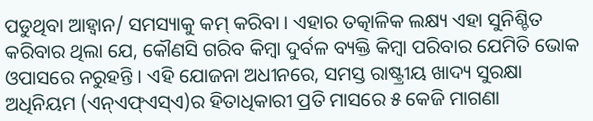ପଡୁଥିବା ଆହ୍ୱାନ/ ସମସ୍ୟାକୁ କମ୍ କରିବା । ଏହାର ତତ୍କାଳିକ ଲକ୍ଷ୍ୟ ଏହା ସୁନିଶ୍ଚିତ କରିବାର ଥିଲା ଯେ, କୌଣସି ଗରିବ କିମ୍ବା ଦୁର୍ବଳ ବ୍ୟକ୍ତି କିମ୍ବା ପରିବାର ଯେମିତି ଭୋକ ଓପାସରେ ନରୁହନ୍ତି । ଏହି ଯୋଜନା ଅଧୀନରେ, ସମସ୍ତ ରାଷ୍ଟ୍ରୀୟ ଖାଦ୍ୟ ସୁରକ୍ଷା ଅଧିନିୟମ (ଏନ୍ଏଫ୍ଏସ୍ଏ)ର ହିତାଧିକାରୀ ପ୍ରତି ମାସରେ ୫ କେଜି ମାଗଣା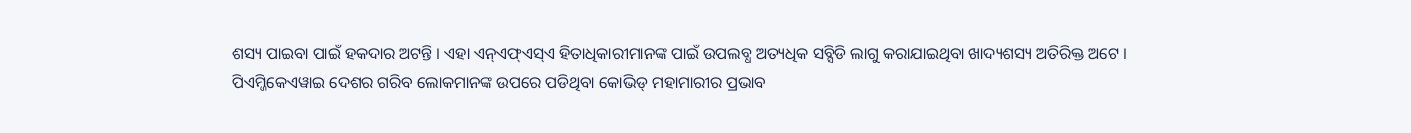ଶସ୍ୟ ପାଇବା ପାଇଁ ହକଦାର ଅଟନ୍ତି । ଏହା ଏନ୍ଏଫ୍ଏସ୍ଏ ହିତାଧିକାରୀମାନଙ୍କ ପାଇଁ ଉପଲବ୍ଧ ଅତ୍ୟଧିକ ସବ୍ସିଡି ଲାଗୁ କରାଯାଇଥିବା ଖାଦ୍ୟଶସ୍ୟ ଅତିରିକ୍ତ ଅଟେ ।
ପିଏମ୍ଜିକେଏୱାଇ ଦେଶର ଗରିବ ଲୋକମାନଙ୍କ ଉପରେ ପଡିଥିବା କୋଭିଡ୍ ମହାମାରୀର ପ୍ରଭାବ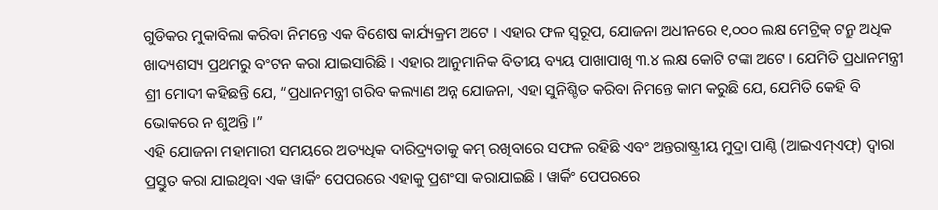ଗୁଡିକର ମୁକାବିଲା କରିବା ନିମନ୍ତେ ଏକ ବିଶେଷ କାର୍ଯ୍ୟକ୍ରମ ଅଟେ । ଏହାର ଫଳ ସ୍ୱରୂପ, ଯୋଜନା ଅଧୀନରେ ୧,୦୦୦ ଲକ୍ଷ ମେଟ୍ରିକ୍ ଟନ୍ରୁ ଅଧିକ ଖାଦ୍ୟଶସ୍ୟ ପ୍ରଥମରୁ ବଂଟନ କରା ଯାଇସାରିଛି । ଏହାର ଆନୁମାନିକ ବିତୀୟ ବ୍ୟୟ ପାଖାପାଖି ୩.୪ ଲକ୍ଷ କୋଟି ଟଙ୍କା ଅଟେ । ଯେମିତି ପ୍ରଧାନମନ୍ତ୍ରୀ ଶ୍ରୀ ମୋଦୀ କହିଛନ୍ତି ଯେ, “ପ୍ରଧାନମନ୍ତ୍ରୀ ଗରିବ କଲ୍ୟାଣ ଅନ୍ନ ଯୋଜନା, ଏହା ସୁନିଶ୍ଚିତ କରିବା ନିମନ୍ତେ କାମ କରୁଛି ଯେ, ଯେମିତି କେହି ବି ଭୋକରେ ନ ଶୁଅନ୍ତି ।”
ଏହି ଯୋଜନା ମହାମାରୀ ସମୟରେ ଅତ୍ୟଧିକ ଦାରିଦ୍ର୍ୟତାକୁ କମ୍ ରଖିବାରେ ସଫଳ ରହିଛି ଏବଂ ଅନ୍ତରାଷ୍ଟ୍ରୀୟ ମୁଦ୍ରା ପାଣ୍ଠି (ଆଇଏମ୍ଏଫ୍) ଦ୍ୱାରା ପ୍ରସ୍ତୁତ କରା ଯାଇଥିବା ଏକ ୱାର୍କିଂ ପେପରରେ ଏହାକୁ ପ୍ରଶଂସା କରାଯାଇଛି । ୱାର୍କିଂ ପେପରରେ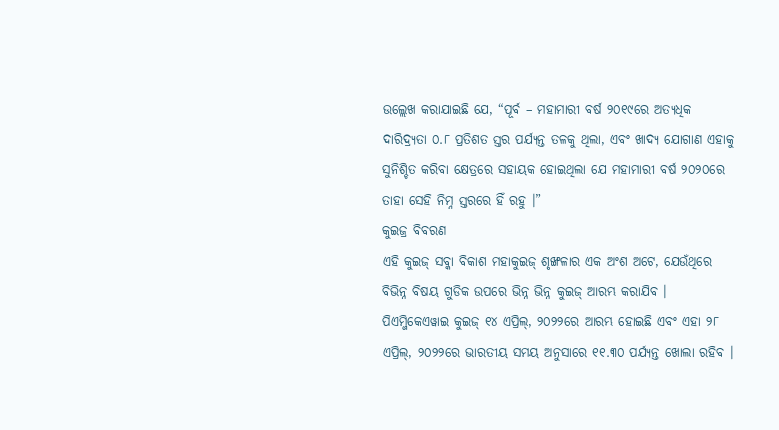ଉଲ୍ଲେଖ କରାଯାଇଛି ଯେ, “ପୂର୍ବ – ମହାମାରୀ ବର୍ଷ ୨୦୧୯ରେ ଅତ୍ୟଧିକ ଦାରିଦ୍ର୍ୟତା ୦.୮ ପ୍ରତିଶତ ସ୍ତର ପର୍ଯ୍ୟନ୍ତ ତଳକୁ ଥିଲା, ଏବଂ ଖାଦ୍ୟ ଯୋଗାଣ ଏହାକୁ ସୁନିଶ୍ଚିତ କରିବା କ୍ଷେତ୍ରରେ ସହାୟକ ହୋଇଥିଲା ଯେ ମହାମାରୀ ବର୍ଷ ୨୦୨୦ରେ ତାହା ସେହି ନିମ୍ନ ସ୍ତରରେ ହିଁ ରହୁ ।”
କୁଇଜ୍ର ବିବରଣ
ଏହି କୁଇଜ୍ ସବ୍କା ବିକାଶ ମହାକୁଇଜ୍ ଶୃଙ୍ଖଳାର ଏକ ଅଂଶ ଅଟେ, ଯେଉଁଥିରେ ବିଭିନ୍ନ ବିଷୟ ଗୁଡିକ ଉପରେ ଭିନ୍ନ ଭିନ୍ନ କୁଇଜ୍ ଆରମ୍ଭ କରାଯିବ । ପିଏମ୍ଜିକେଏୱାଇ କୁଇଜ୍ ୧୪ ଏପ୍ରିଲ୍, ୨୦୨୨ରେ ଆରମ୍ଭ ହୋଇଛି ଏବଂ ଏହା ୨୮ ଏପ୍ରିଲ୍, ୨୦୨୨ରେ ଭାରତୀୟ ସମୟ ଅନୁସାରେ ୧୧.୩୦ ପର୍ଯ୍ୟନ୍ତ ଖୋଲା ରହିବ ।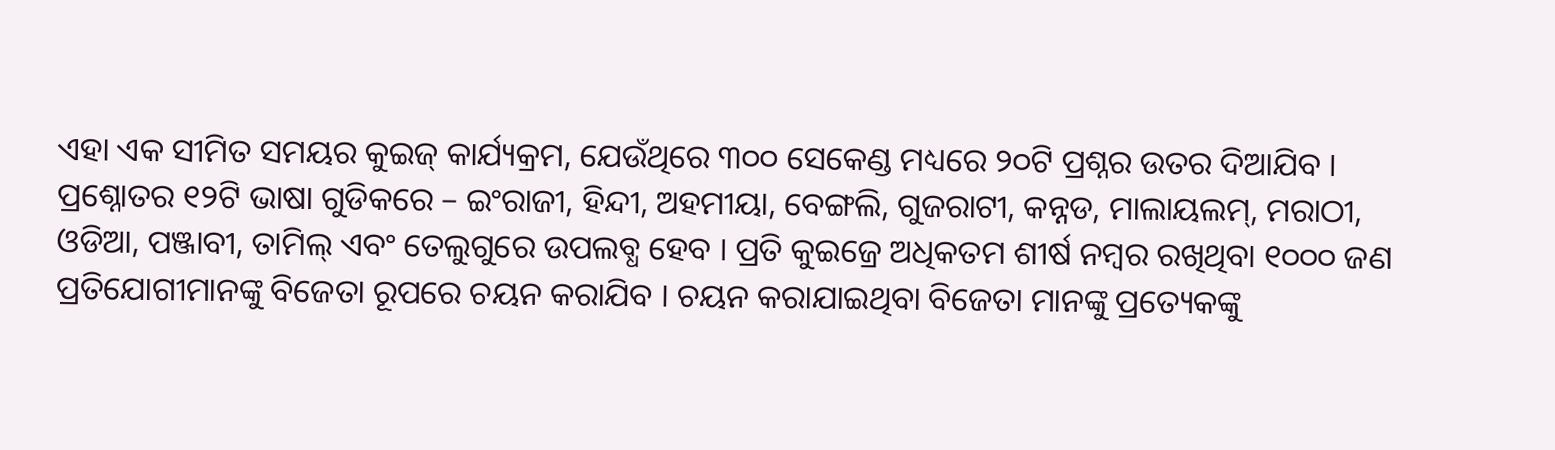ଏହା ଏକ ସୀମିତ ସମୟର କୁଇଜ୍ କାର୍ଯ୍ୟକ୍ରମ, ଯେଉଁଥିରେ ୩୦୦ ସେକେଣ୍ଡ ମଧ୍ୟରେ ୨୦ଟି ପ୍ରଶ୍ନର ଉତର ଦିଆଯିବ । ପ୍ରଶ୍ନୋତର ୧୨ଟି ଭାଷା ଗୁଡିକରେ – ଇଂରାଜୀ, ହିନ୍ଦୀ, ଅହମୀୟା, ବେଙ୍ଗଲି, ଗୁଜରାଟୀ, କନ୍ନଡ, ମାଲାୟଲମ୍, ମରାଠୀ, ଓଡିଆ, ପଞ୍ଜାବୀ, ତାମିଲ୍ ଏବଂ ତେଲୁଗୁରେ ଉପଲବ୍ଧ ହେବ । ପ୍ରତି କୁଇଜ୍ରେ ଅଧିକତମ ଶୀର୍ଷ ନମ୍ବର ରଖିଥିବା ୧୦୦୦ ଜଣ ପ୍ରତିଯୋଗୀମାନଙ୍କୁ ବିଜେତା ରୂପରେ ଚୟନ କରାଯିବ । ଚୟନ କରାଯାଇଥିବା ବିଜେତା ମାନଙ୍କୁ ପ୍ରତ୍ୟେକଙ୍କୁ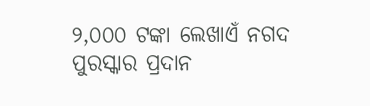୨,୦୦୦ ଟଙ୍କା ଲେଖାଏଁ ନଗଦ ପୁରସ୍କାର ପ୍ରଦାନ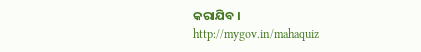କରାଯିବ ।
http://mygov.in/mahaquiz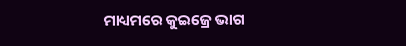ମାଧ୍ୟମରେ କୁଇଜ୍ରେ ଭାଗ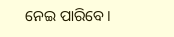ନେଇ ପାରିବେ ।